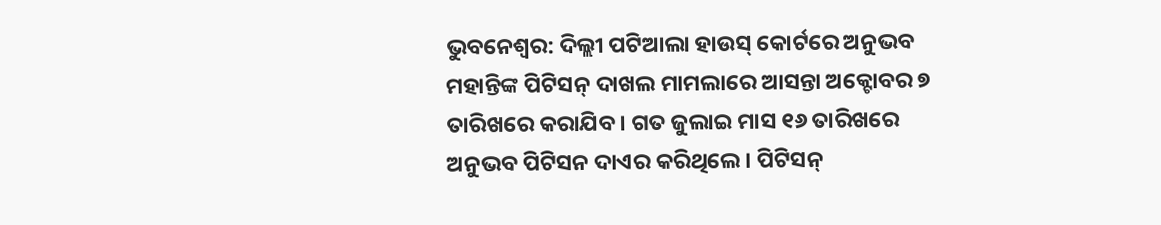ଭୁବନେଶ୍ୱର: ଦିଲ୍ଲୀ ପଟିଆଲା ହାଉସ୍ କୋର୍ଟରେ ଅନୁଭବ ମହାନ୍ତିଙ୍କ ପିଟିସନ୍ ଦାଖଲ ମାମଲାରେ ଆସନ୍ତା ଅକ୍ଟୋବର ୭ ତାରିଖରେ କରାଯିବ । ଗତ ଜୁଲାଇ ମାସ ୧୬ ତାରିଖରେ ଅନୁଭବ ପିଟିସନ ଦାଏର କରିଥିଲେ । ପିଟିସନ୍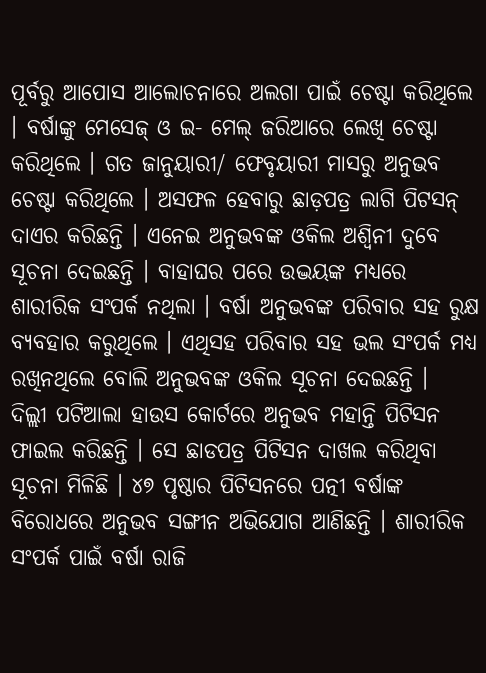ପୂର୍ବରୁ ଆପୋସ ଆଲୋଚନାରେ ଅଲଗା ପାଇଁ ଚେଷ୍ଟା କରିଥିଲେ । ବର୍ଷାଙ୍କୁ ମେସେଜ୍ ଓ ଇ- ମେଲ୍ ଜରିଆରେ ଲେଖି ଚେଷ୍ଟା କରିଥିଲେ । ଗତ ଜାନୁୟାରୀ/ ଫେବୃୟାରୀ ମାସରୁ ଅନୁଭବ ଚେଷ୍ଟା କରିଥିଲେ । ଅସଫଳ ହେବାରୁ ଛାଡ଼ପତ୍ର ଲାଗି ପିଟସନ୍ ଦାଏର କରିଛନ୍ତି । ଏନେଇ ଅନୁଭବଙ୍କ ଓକିଲ ଅଶ୍ୱିନୀ ଦୁବେ ସୂଚନା ଦେଇଛନ୍ତି । ବାହାଘର ପରେ ଉଦ୍ଭୟଙ୍କ ମଧ୍ୟରେ ଶାରୀରିକ ସଂପର୍କ ନଥିଲା । ବର୍ଷା ଅନୁଭବଙ୍କ ପରିବାର ସହ ରୁକ୍ଷ ବ୍ୟବହାର କରୁଥିଲେ । ଏଥିସହ ପରିବାର ସହ ଭଲ ସଂପର୍କ ମଧ୍ୟ ରଖିନଥିଲେ ବୋଲି ଅନୁଭବଙ୍କ ଓକିଲ ସୂଚନା ଦେଇଛନ୍ତି ।
ଦିଲ୍ଲୀ ପଟିଆଲା ହାଉସ କୋର୍ଟରେ ଅନୁଭବ ମହାନ୍ତି ପିଟିସନ ଫାଇଲ କରିଛନ୍ତି । ସେ ଛାଡପତ୍ର ପିଟିସନ ଦାଖଲ କରିଥିବା ସୂଚନା ମିଳିଛି । ୪୭ ପୃଷ୍ଠାର ପିଟିସନରେ ପତ୍ନୀ ବର୍ଷାଙ୍କ ବିରୋଧରେ ଅନୁଭବ ସଙ୍ଗୀନ ଅଭିଯୋଗ ଆଣିଛନ୍ତି । ଶାରୀରିକ ସଂପର୍କ ପାଇଁ ବର୍ଷା ରାଜି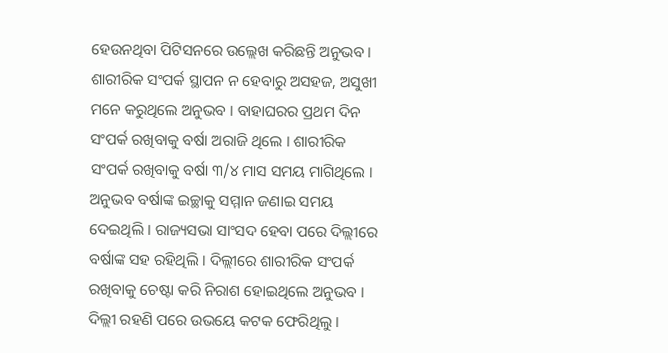ହେଉନଥିବା ପିଟିସନରେ ଉଲ୍ଲେଖ କରିଛନ୍ତି ଅନୁଭବ । ଶାରୀରିକ ସଂପର୍କ ସ୍ଥାପନ ନ ହେବାରୁ ଅସହଜ, ଅସୁଖୀ ମନେ କରୁଥିଲେ ଅନୁଭବ । ବାହାଘରର ପ୍ରଥମ ଦିନ ସଂପର୍କ ରଖିବାକୁ ବର୍ଷା ଅରାଜି ଥିଲେ । ଶାରୀରିକ ସଂପର୍କ ରଖିବାକୁ ବର୍ଷା ୩/୪ ମାସ ସମୟ ମାଗିଥିଲେ । ଅନୁଭବ ବର୍ଷାଙ୍କ ଇଚ୍ଛାକୁ ସମ୍ମାନ ଜଣାଇ ସମୟ ଦେଇଥିଲି । ରାଜ୍ୟସଭା ସାଂସଦ ହେବା ପରେ ଦିଲ୍ଲୀରେ ବର୍ଷାଙ୍କ ସହ ରହିଥିଲି । ଦିଲ୍ଲୀରେ ଶାରୀରିକ ସଂପର୍କ ରଖିବାକୁ ଚେଷ୍ଟା କରି ନିରାଶ ହୋଇଥିଲେ ଅନୁଭବ । ଦିଲ୍ଲୀ ରହଣି ପରେ ଉଭୟେ କଟକ ଫେରିଥିଲୁ ।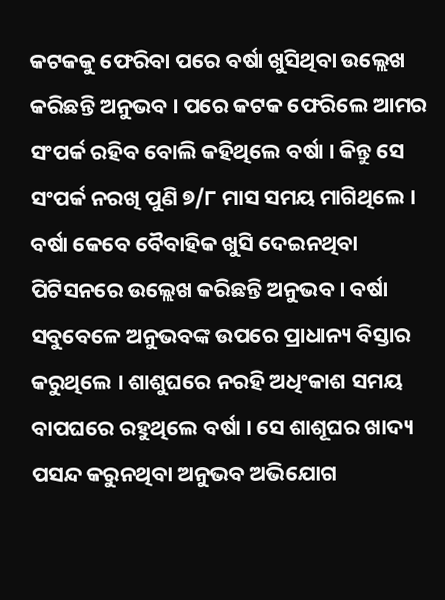କଟକକୁ ଫେରିବା ପରେ ବର୍ଷା ଖୁସିଥିବା ଉଲ୍ଲେଖ କରିଛନ୍ତି ଅନୁଭବ । ପରେ କଟକ ଫେରିଲେ ଆମର ସଂପର୍କ ରହିବ ବୋଲି କହିଥିଲେ ବର୍ଷା । କିନ୍ତୁ ସେ ସଂପର୍କ ନରଖି ପୁଣି ୭/୮ ମାସ ସମୟ ମାଗିଥିଲେ । ବର୍ଷା କେବେ ବୈବାହିକ ଖୁସି ଦେଇନଥିବା ପିଟିସନରେ ଉଲ୍ଲେଖ କରିଛନ୍ତି ଅନୁଭବ । ବର୍ଷା ସବୁବେଳେ ଅନୁଭବଙ୍କ ଉପରେ ପ୍ରାଧାନ୍ୟ ବିସ୍ତାର କରୁଥିଲେ । ଶାଶୁଘରେ ନରହି ଅଧିଂକାଶ ସମୟ ବାପଘରେ ରହୁଥିଲେ ବର୍ଷା । ସେ ଶାଶୂଘର ଖାଦ୍ୟ ପସନ୍ଦ କରୁନଥିବା ଅନୁଭବ ଅଭିଯୋଗ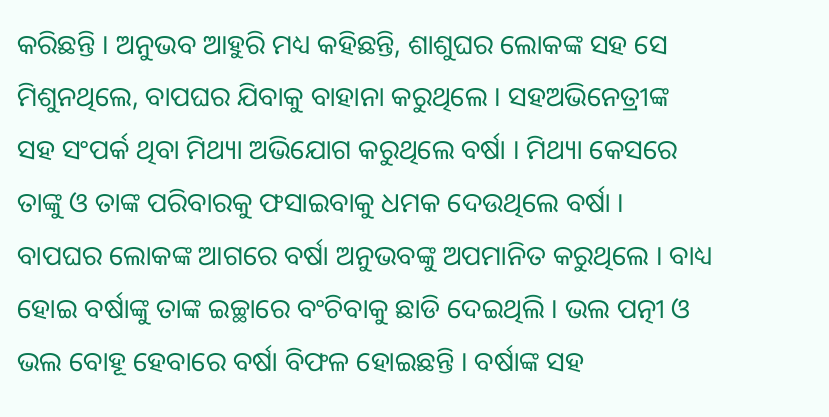କରିଛନ୍ତି । ଅନୁଭବ ଆହୁରି ମଧ୍ୟ କହିଛନ୍ତି, ଶାଶୁଘର ଲୋକଙ୍କ ସହ ସେ ମିଶୁନଥିଲେ, ବାପଘର ଯିବାକୁ ବାହାନା କରୁଥିଲେ । ସହଅଭିନେତ୍ରୀଙ୍କ ସହ ସଂପର୍କ ଥିବା ମିଥ୍ୟା ଅଭିଯୋଗ କରୁଥିଲେ ବର୍ଷା । ମିଥ୍ୟା କେସରେ ତାଙ୍କୁ ଓ ତାଙ୍କ ପରିବାରକୁ ଫସାଇବାକୁ ଧମକ ଦେଉଥିଲେ ବର୍ଷା । ବାପଘର ଲୋକଙ୍କ ଆଗରେ ବର୍ଷା ଅନୁଭବଙ୍କୁ ଅପମାନିତ କରୁଥିଲେ । ବାଧ୍ୟ ହୋଇ ବର୍ଷାଙ୍କୁ ତାଙ୍କ ଇଚ୍ଛାରେ ବଂଚିବାକୁ ଛାଡି ଦେଇଥିଲି । ଭଲ ପତ୍ନୀ ଓ ଭଲ ବୋହୂ ହେବାରେ ବର୍ଷା ବିଫଳ ହୋଇଛନ୍ତି । ବର୍ଷାଙ୍କ ସହ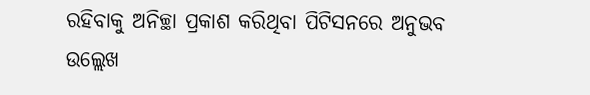ରହିବାକୁ ଅନିଚ୍ଛା ପ୍ରକାଶ କରିଥିବା ପିଟିସନରେ ଅନୁଭବ ଉଲ୍ଲେଖ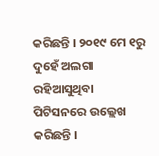କରିଛନ୍ତି । ୨୦୧୯ ମେ ୧ରୁ ଦୁହେଁ ଅଲଗା ରହିଆସୁଥିବା ପିଟିସନରେ ଉଲ୍ଲେଖ କରିଛନ୍ତି ।